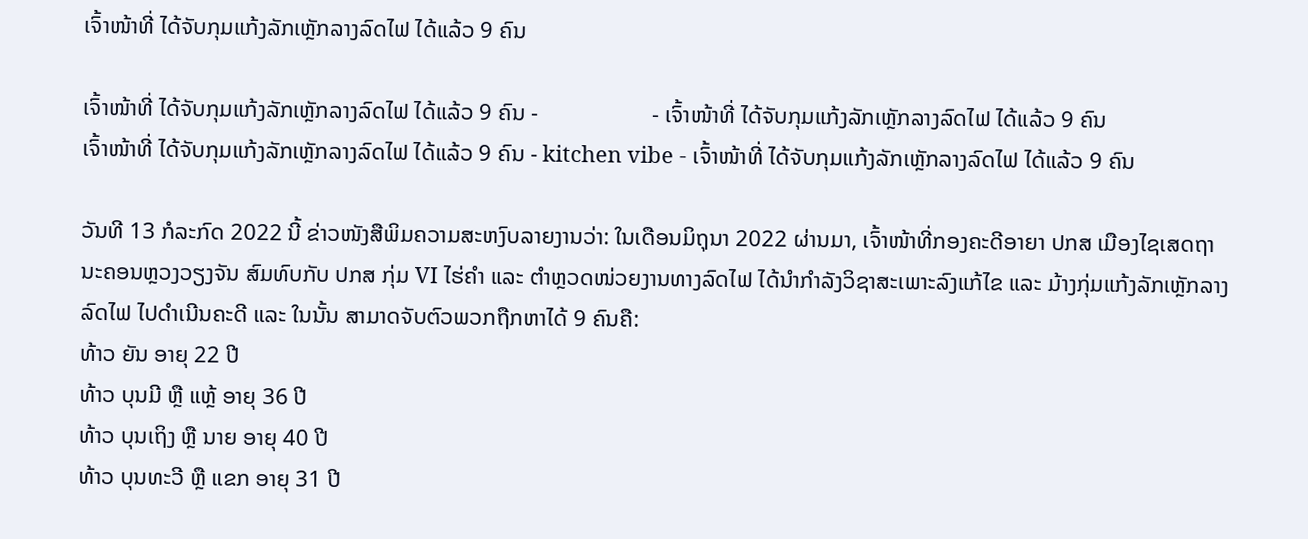ເຈົ້າໜ້າທີ່ ໄດ້ຈັບກຸມແກ້ງລັກເຫຼັກລາງລົດໄຟ ໄດ້ແລ້ວ 9 ຄົນ

ເຈົ້າໜ້າທີ່ ໄດ້ຈັບກຸມແກ້ງລັກເຫຼັກລາງລົດໄຟ ໄດ້ແລ້ວ 9 ຄົນ -                    - ເຈົ້າໜ້າທີ່ ໄດ້ຈັບກຸມແກ້ງລັກເຫຼັກລາງລົດໄຟ ໄດ້ແລ້ວ 9 ຄົນ
ເຈົ້າໜ້າທີ່ ໄດ້ຈັບກຸມແກ້ງລັກເຫຼັກລາງລົດໄຟ ໄດ້ແລ້ວ 9 ຄົນ - kitchen vibe - ເຈົ້າໜ້າທີ່ ໄດ້ຈັບກຸມແກ້ງລັກເຫຼັກລາງລົດໄຟ ໄດ້ແລ້ວ 9 ຄົນ

ວັນທີ 13 ກໍລະກົດ 2022 ນີ້ ຂ່າວໜັງສືພິມຄວາມສະຫງົບລາຍງານວ່າ: ໃນເດືອນມິຖຸນາ 2022 ຜ່ານມາ, ເຈົ້າໜ້າທີ່ກອງຄະດີອາຍາ ປກສ ເມືອງໄຊເສດຖາ ນະຄອນຫຼວງວຽງຈັນ ສົມທົບກັບ ປກສ ກຸ່ມ VI ໄຮ່ຄຳ ແລະ ຕຳຫຼວດໜ່ວຍງານທາງລົດໄຟ ໄດ້ນຳກຳລັງວິຊາສະເພາະລົງແກ້ໄຂ ແລະ ມ້າງກຸ່ມແກ້ງລັກເຫຼັກລາງລົດໄຟ ໄປດຳເນີນຄະດີ ແລະ ໃນນັ້ນ ສາມາດຈັບຕົວພວກຖືກຫາໄດ້ 9 ຄົນຄື:
ທ້າວ ຍັນ ອາຍຸ 22 ປີ
ທ້າວ ບຸນມີ ຫຼື ແຫຼ້ ອາຍຸ 36 ປີ
ທ້າວ ບຸນເຖິງ ຫຼື ນາຍ ອາຍຸ 40 ປີ
ທ້າວ ບຸນທະວີ ຫຼື ແຂກ ອາຍຸ 31 ປີ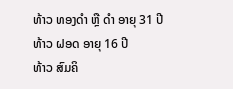ທ້າວ ທອງດຳ ຫຼື ດຳ ອາຍຸ 31 ປີ
ທ້າວ ຝອດ ອາຍຸ 16 ປີ
ທ້າວ ສົມຄິ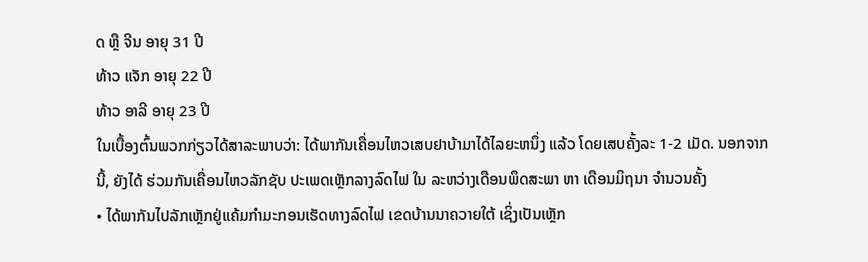ດ ຫຼື ຈີນ ອາຍຸ 31 ປີ
ທ້າວ ແຈັກ ອາຍຸ 22 ປີ
ທ້າວ ອາລີ ອາຍຸ 23 ປີ
ໃນເບື້ອງຕົ້ນພວກກ່ຽວໄດ້ສາລະພາບວ່າ: ໄດ້ພາກັນເຄື່ອນໄຫວເສບຢາບ້າມາໄດ້ໄລຍະຫນຶ່ງ ແລ້ວ ໂດຍເສບຄັ້ງລະ 1-2 ເມັດ. ນອກຈາກນີ້, ຍັງໄດ້ ຮ່ວມກັນເຄື່ອນໄຫວລັກຊັບ ປະເພດເຫຼັກລາງລົດໄຟ ໃນ ລະຫວ່າງເດືອນພຶດສະພາ ຫາ ເດືອນມິຖນາ ຈໍານວນຄັ້ງ
• ໄດ້ພາກັນໄປລັກເຫຼັກຢູ່ແຄ້ມກໍາມະກອນເຮັດທາງລົດໄຟ ເຂດບ້ານນາຄວາຍໃຕ້ ເຊິ່ງເປັນເຫຼັກ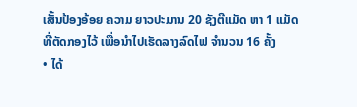ເສັ້ນປ້ອງອ້ອຍ ຄວາມ ຍາວປະມານ 20 ຊັງຕີແມັດ ຫາ 1 ແມັດ ທີ່ຕັດກອງໄວ້ ເພື່ອນໍາໄປເຮັດລາງລົດໄຟ ຈໍານວນ 16 ຄັ້ງ
• ໄດ້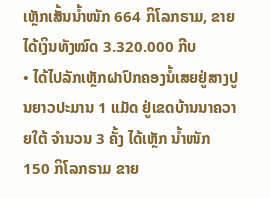ເຫຼັກເສັ້ນນໍ້າໜັກ 664 ກິໂລກຣາມ, ຂາຍໄດ້ເງິນທັງໝົດ 3.320.000 ກີບ
• ໄດ້ໄປລັກເຫຼັກຝາປົກຄອງນໍ້ເສຍຢູ່ສາງປູນຍາວປະມານ 1 ແມັດ ຢູ່ເຂດບ້ານນາຄວາຍໃຕ້ ຈໍານວນ 3 ຄັ້ງ ໄດ້ເຫຼັກ ນ້ຳໜັກ 150 ກິໂລກຣາມ ຂາຍ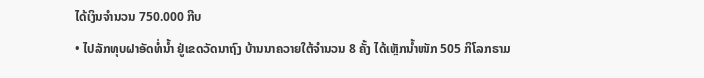ໄດ້ເງິນຈໍານວນ 750.000 ກີບ
• ໄປລັກທຸບຝາອັດທໍ່ນ້ຳ ຢູ່ເຂດວັດນາຖົງ ບ້ານນາຄວາຍໃຕ້ຈໍານວນ 8 ຄັ້ງ ໄດ້ເຫຼັກນໍ້າໜັກ 505 ກິໂລກຣາມ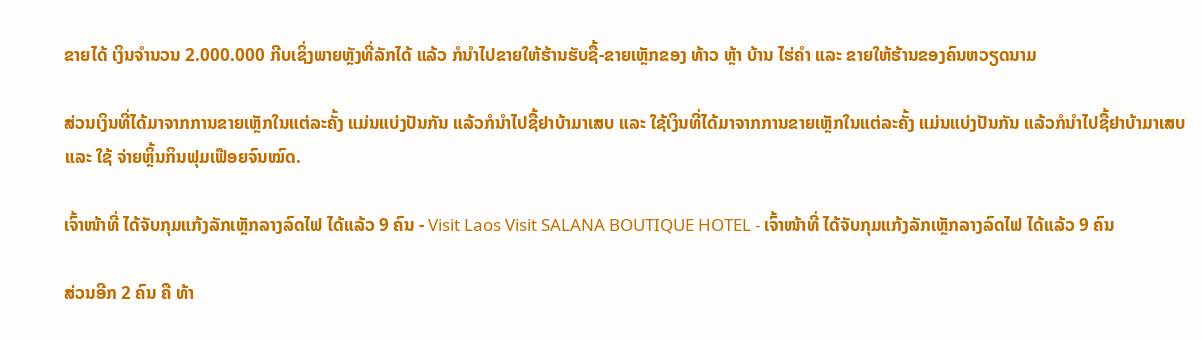ຂາຍໄດ້ ເງິນຈໍານວນ 2.000.000 ກີບເຊິ່ງພາຍຫຼັງທີ່ລັກໄດ້ ແລ້ວ ກໍນໍາໄປຂາຍໃຫ້ຮ້ານຮັບຊື້-ຂາຍເຫຼັກຂອງ ທ້າວ ຫຼ້າ ບ້ານ ໄຮ່ຄໍາ ແລະ ຂາຍໃຫ້ຮ້ານຂອງຄົນຫວຽດນາມ

ສ່ວນເງິນທີ່ໄດ້ມາຈາກການຂາຍເຫຼັກໃນແຕ່ລະຄັ້ງ ແມ່ນແບ່ງປັນກັນ ແລ້ວກໍນໍາໄປຊື້ຢາບ້າມາເສບ ແລະ ໃຊ້ເງິນທີ່ໄດ້ມາຈາກການຂາຍເຫຼັກໃນແຕ່ລະຄັ້ງ ແມ່ນແບ່ງປັນກັນ ແລ້ວກໍນໍາໄປຊື້ຢາບ້າມາເສບ ແລະ ໃຊ້ ຈ່າຍຫຼິ້ນກິນຟຸມເຟືອຍຈົນໝົດ.

ເຈົ້າໜ້າທີ່ ໄດ້ຈັບກຸມແກ້ງລັກເຫຼັກລາງລົດໄຟ ໄດ້ແລ້ວ 9 ຄົນ - Visit Laos Visit SALANA BOUTIQUE HOTEL - ເຈົ້າໜ້າທີ່ ໄດ້ຈັບກຸມແກ້ງລັກເຫຼັກລາງລົດໄຟ ໄດ້ແລ້ວ 9 ຄົນ

ສ່ວນອີກ 2 ຄົນ ຄື ທ້າ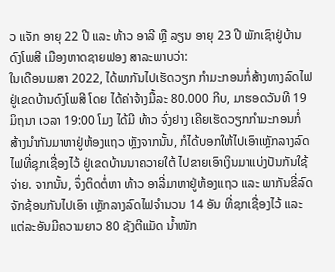ວ ແຈັກ ອາຍຸ 22 ປີ ແລະ ທ້າວ ອາລີ ຫຼື ລຽນ ອາຍຸ 23 ປີ ພັກເຊົາຢູ່ບ້ານດົງໂພສີ ເມືອງຫາດຊາຍຟອງ ສາລະພາບວ່າ:
ໃນເດືອນເມສາ 2022, ໄດ້ພາກັນໄປເຮັດວຽກ ກໍາມະກອນກໍ່ສ້າງທາງລົດໄຟ ຢູ່ເຂດບ້ານດົງໂພສີ ໂດຍ ໄດ້ຄ່າຈ້າງມື້ລະ 80.000 ກີບ, ມາຮອດວັນທີ 19 ມິຖນາ ເວລາ 19:00 ໂມງ ໄດ້ມີ ທ້າວ ຈົ່ງຢາງ ເຄີຍເຮັດວຽກກໍາມະກອນກໍ່ສ້າງນໍາກັນມາຫາຢູ່ຫ້ອງແຖວ ຫຼັງຈາກນັ້ນ, ກໍໄດ້ບອກໃຫ້ໄປເອົາເຫຼັກລາງລົດໄຟທີ່ຊຸກເຊື່ອງໄວ້ ຢູ່ເຂດບ້ານນາຄວາຍໃຕ້ ໄປຂາຍເອົາເງິນມາແບ່ງປັນກັນໃຊ້ຈ່າຍ. ຈາກນັ້ນ, ຈຶ່ງຕິດຕໍ່ຫາ ທ້າວ ອາລີ່ມາຫາຢູ່ຫ້ອງແຖວ ແລະ ພາກັນຂີ່ລົດຈັກຊ້ອນກັນໄປເອົາ ເຫຼັກລາງລົດໄຟຈໍານວນ 14 ອັນ ທີ່ຊກເຊື່ອງໄວ້ ແລະ ແຕ່ລະອັນມີຄວາມຍາວ 80 ຊັງຕີແມັດ ນ້ຳໜັກ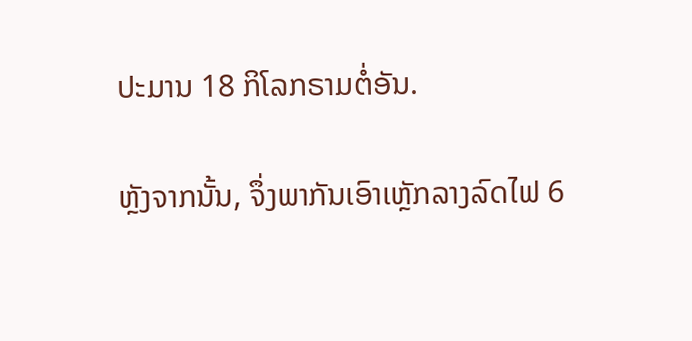ປະມານ 18 ກິໂລກຣາມຕໍ່ອັນ.

ຫຼັງຈາກນັ້ນ, ຈຶ່ງພາກັນເອົາເຫຼັກລາງລົດໄຟ 6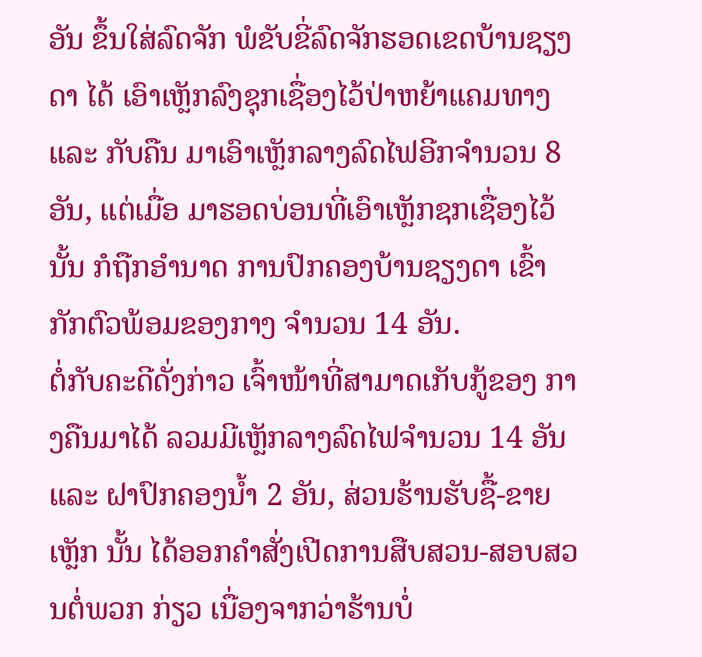ອັນ ຂຶ້ນໃສ່ລົດຈັກ ພໍຂັບຂີ່ລົດຈັກຮອດເຂດບ້ານຊຽງດາ ໄດ້ ເອົາເຫຼັກລົງຊຸກເຊື່ອງໄວ້ປ່າຫຍ້າແຄມທາງ ແລະ ກັບຄືນ ມາເອົາເຫຼັກລາງລົດໄຟອີກຈໍານວນ 8 ອັນ, ແຕ່ເມື່ອ ມາຮອດບ່ອນທີ່ເອົາເຫຼັກຊກເຊື່ອງໄວ້ນັ້ນ ກໍຖືກອໍານາດ ການປົກຄອງບ້ານຊຽງດາ ເຂົ້າກັກຕົວພ້ອມຂອງກາງ ຈໍານວນ 14 ອັນ.
ຕໍ່ກັບຄະດີດັ່ງກ່າວ ເຈົ້າໜ້າທີ່ສາມາດເກັບກູ້ຂອງ ກາງຄືນມາໄດ້ ລວມມີເຫຼັກລາງລົດໄຟຈໍານວນ 14 ອັນ ແລະ ຝາປົກຄອງນໍ້າ 2 ອັນ, ສ່ວນຮ້ານຮັບຊື້-ຂາຍເຫຼັກ ນັ້ນ ໄດ້ອອກຄໍາສັ່ງເປີດການສືບສວນ-ສອບສວນຕໍ່ພວກ ກ່ຽວ ເນື່ອງຈາກວ່າຮ້ານບໍ່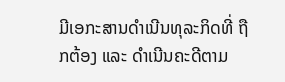ມີເອກະສານດໍາເນີນທຸລະກິດທີ່ ຖືກຕ້ອງ ແລະ ດໍາເນີນຄະດີຕາມ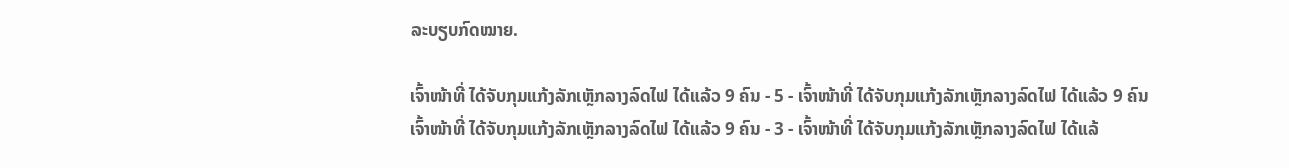ລະບຽບກົດໝາຍ.

ເຈົ້າໜ້າທີ່ ໄດ້ຈັບກຸມແກ້ງລັກເຫຼັກລາງລົດໄຟ ໄດ້ແລ້ວ 9 ຄົນ - 5 - ເຈົ້າໜ້າທີ່ ໄດ້ຈັບກຸມແກ້ງລັກເຫຼັກລາງລົດໄຟ ໄດ້ແລ້ວ 9 ຄົນ
ເຈົ້າໜ້າທີ່ ໄດ້ຈັບກຸມແກ້ງລັກເຫຼັກລາງລົດໄຟ ໄດ້ແລ້ວ 9 ຄົນ - 3 - ເຈົ້າໜ້າທີ່ ໄດ້ຈັບກຸມແກ້ງລັກເຫຼັກລາງລົດໄຟ ໄດ້ແລ້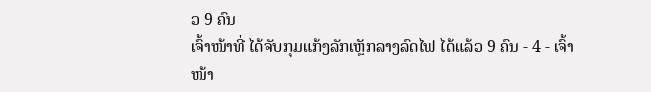ວ 9 ຄົນ
ເຈົ້າໜ້າທີ່ ໄດ້ຈັບກຸມແກ້ງລັກເຫຼັກລາງລົດໄຟ ໄດ້ແລ້ວ 9 ຄົນ - 4 - ເຈົ້າໜ້າ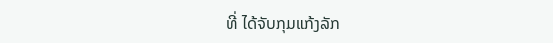ທີ່ ໄດ້ຈັບກຸມແກ້ງລັກ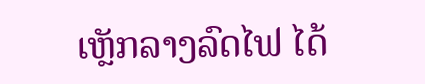ເຫຼັກລາງລົດໄຟ ໄດ້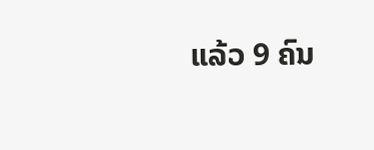ແລ້ວ 9 ຄົນ